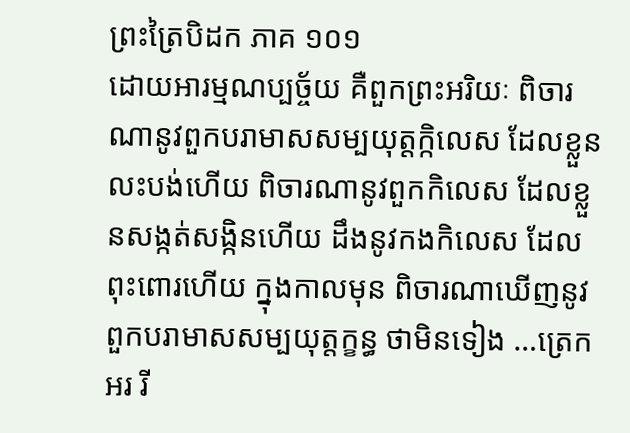ព្រះត្រៃបិដក ភាគ ១០១
ដោយអារម្មណប្បច្ច័យ គឺពួកព្រះអរិយៈ ពិចារណានូវពួកបរាមាសសម្បយុត្តក្កិលេស ដែលខ្លួនលះបង់ហើយ ពិចារណានូវពួកកិលេស ដែលខ្លួនសង្កត់សង្កិនហើយ ដឹងនូវកងកិលេស ដែលពុះពោរហើយ ក្នុងកាលមុន ពិចារណាឃើញនូវពួកបរាមាសសម្បយុត្តក្ខន្ធ ថាមិនទៀង …ត្រេកអរ រី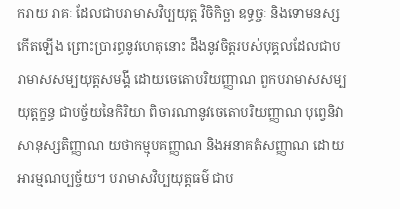ករាយ រាគៈ ដែលជាបរាមាសវិប្បយុត្ត វិចិកិច្ឆា ឧទ្ធច្ចៈ និងទោមនស្ស កើតឡើង ព្រោះប្រារព្ធនូវហេតុនោះ ដឹងនូវចិត្តរបស់បុគ្គលដែលជាបរាមាសសម្បយុត្តសមង្គី ដោយចេតោបរិយញ្ញាណ ពួកបរាមាសសម្បយុត្តក្ខន្ធ ជាបច្ច័យនៃកិរិយា ពិចារណានូវចេតោបរិយញ្ញាណ បុព្វេនិវាសានុស្សតិញ្ញាណ យថាកម្មុបគញ្ញាណ និងអនាគតំសញ្ញាណ ដោយអារម្មណប្បច្ច័យ។ បរាមាសវិប្បយុត្តធម៌ ជាប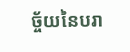ច្ច័យនៃបរា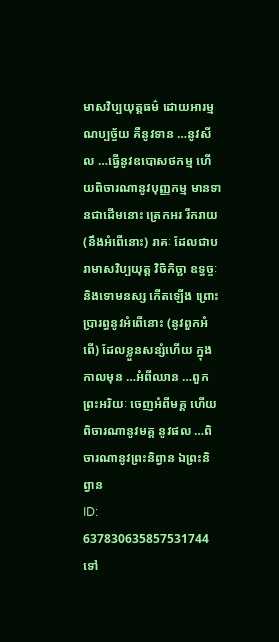មាសវិប្បយុត្តធម៌ ដោយអារម្មណប្បច្ច័យ គឺនូវទាន …នូវសីល …ធ្វើនូវឧបោសថកម្ម ហើយពិចារណានូវបុញ្ញកម្ម មានទានជាដើមនោះ ត្រេកអរ រីករាយ (នឹងអំពើនោះ) រាគៈ ដែលជាបរាមាសវិប្បយុត្ត វិចិកិច្ឆា ឧទ្ធច្ចៈ និងទោមនស្ស កើតឡើង ព្រោះប្រារព្ធនូវអំពើនោះ (នូវពួកអំពើ) ដែលខ្លួនសន្សំហើយ ក្នុងកាលមុន …អំពីឈាន …ពួកព្រះអរិយៈ ចេញអំពីមគ្គ ហើយពិចារណានូវមគ្គ នូវផល …ពិចារណានូវព្រះនិព្វាន ឯព្រះនិព្វាន
ID: 637830635857531744
ទៅ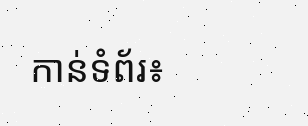កាន់ទំព័រ៖